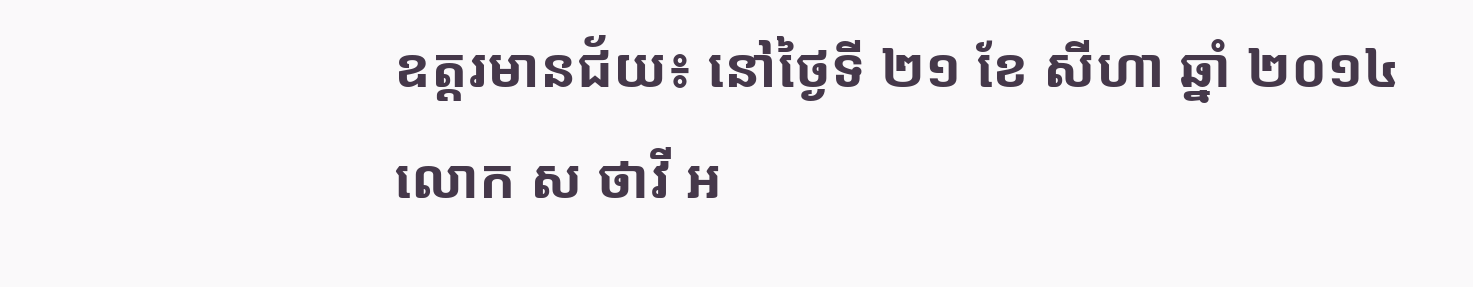ឧត្ដរមានជ័យ៖ នៅថ្ងៃទី ២១ ខែ សីហា ឆ្នាំ ២០១៤ លោក ស ថាវី អ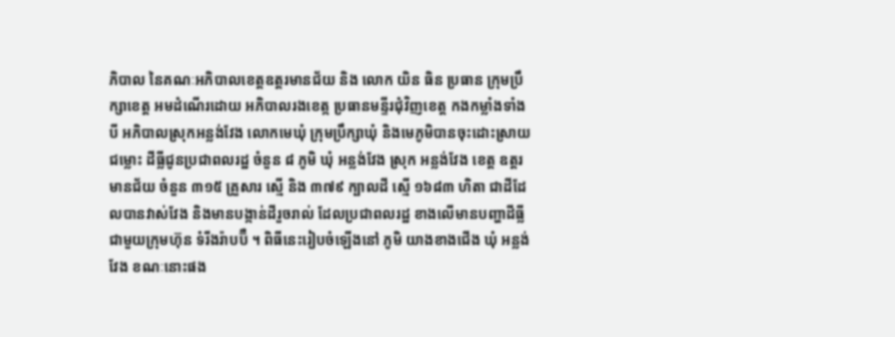ភិបាល នៃគណៈអភិបាលខេត្តឧត្ដរមានជ័យ និង លោក យិន ធិន ប្រធាន ក្រុមប្រឹក្សាខេត្ត អមដំណើរដោយ អភិបាលរងខេត្ក ប្រធានមន្ទីរជុំវិញខេត្ត កងកម្លាំងទាំងបី អភិបាលស្រុកអន្លង់វែង លោកមេឃុំ ក្រុមប្រឹក្សាឃុំ និងមេភូមិបានចុះដោះស្រាយជម្លោះ ដីធ្លីជូនប្រជាពលរដ្ឋ ចំនួន ៨ ភូមិ ឃុំ អន្លង់វែង ស្រុក អន្លង់វែង ខេត្ត ឧត្ដរមានជ័យ ចំនួន ៣១៥ គ្រួសារ ស្មើ និង ៣៧៩ ក្បាលដី ស្មើ ១៦៨៣ ហិតា ជាដីដែលបានវាស់វែង និងមានបង្កាន់ដីរួចរាល់ ដែលប្រជាពលរដ្ឋ ខាងលើមានបញ្ហាដីធ្លី ជាមួយក្រុមហ៊ុន ទំរីងរ៉ាបប៊ឺ ។ ពិធីនេះរៀបចំឡើងនៅ ភូមិ យាងខាងជើង ឃុំ អន្លង់វែង ខណៈនោះផង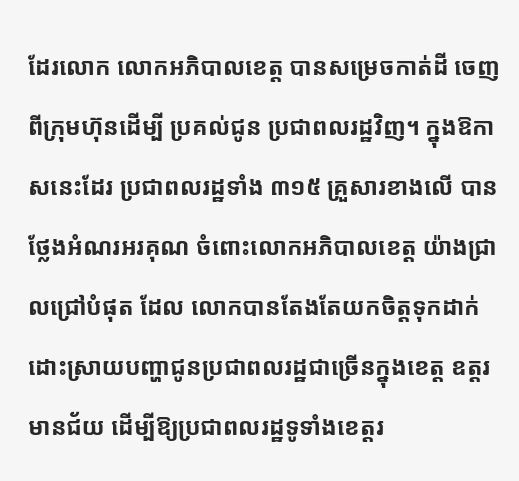ដែរលោក លោកអភិបាលខេត្ត បានសម្រេចកាត់ដី ចេញពីក្រុមហ៊ុនដើម្បី ប្រគល់ជូន ប្រជាពលរដ្ឋវិញ។ ក្នុងឱកាសនេះដែរ ប្រជាពលរដ្ឋទាំង ៣១៥ គ្រួសារខាងលើ បានថ្លែងអំណរអរគុណ ចំពោះលោកអភិបាលខេត្ត យ៉ាងជ្រាលជ្រៅបំផុត ដែល លោកបានតែងតែយកចិត្តទុកដាក់ ដោះស្រាយបញ្ហាជូនប្រជាពលរដ្ឋជាច្រើនក្នុងខេត្ត ឧត្ដរមានជ័យ ដើម្បីឱ្យប្រជាពលរដ្ឋទូទាំងខេត្តរ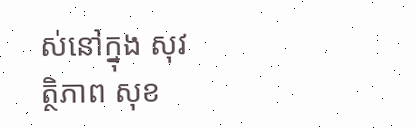ស់នៅក្នុង សុវត្ថិភាព សុខ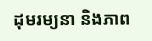ដុមរម្យនា និងភាព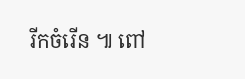រីកចំរើន ៕ ពៅ